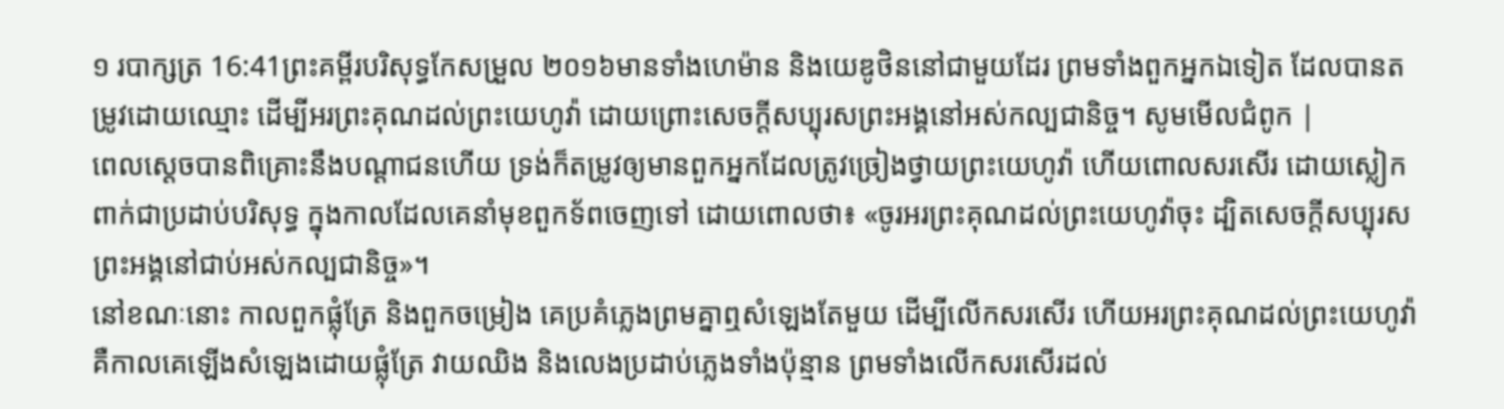១ របាក្សត្រ 16:41ព្រះគម្ពីរបរិសុទ្ធកែសម្រួល ២០១៦មានទាំងហេម៉ាន និងយេឌូថិននៅជាមួយដែរ ព្រមទាំងពួកអ្នកឯទៀត ដែលបានតម្រូវដោយឈ្មោះ ដើម្បីអរព្រះគុណដល់ព្រះយេហូវ៉ា ដោយព្រោះសេចក្ដីសប្បុរសព្រះអង្គនៅអស់កល្បជានិច្ច។ សូមមើលជំពូក |
ពេលស្ដេចបានពិគ្រោះនឹងបណ្ដាជនហើយ ទ្រង់ក៏តម្រូវឲ្យមានពួកអ្នកដែលត្រូវច្រៀងថ្វាយព្រះយេហូវ៉ា ហើយពោលសរសើរ ដោយស្លៀកពាក់ជាប្រដាប់បរិសុទ្ធ ក្នុងកាលដែលគេនាំមុខពួកទ័ពចេញទៅ ដោយពោលថា៖ «ចូរអរព្រះគុណដល់ព្រះយេហូវ៉ាចុះ ដ្បិតសេចក្ដីសប្បុរសព្រះអង្គនៅជាប់អស់កល្បជានិច្ច»។
នៅខណៈនោះ កាលពួកផ្លុំត្រែ និងពួកចម្រៀង គេប្រគំភ្លេងព្រមគ្នាឮសំឡេងតែមួយ ដើម្បីលើកសរសើរ ហើយអរព្រះគុណដល់ព្រះយេហូវ៉ា គឺកាលគេឡើងសំឡេងដោយផ្លុំត្រែ វាយឈិង និងលេងប្រដាប់ភ្លេងទាំងប៉ុន្មាន ព្រមទាំងលើកសរសើរដល់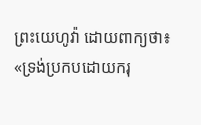ព្រះយេហូវ៉ា ដោយពាក្យថា៖ «ទ្រង់ប្រកបដោយករុ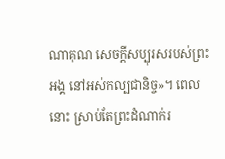ណាគុណ សេចក្ដីសប្បុរសរបស់ព្រះអង្គ នៅអស់កល្បជានិច្ច»។ ពេលនោះ ស្រាប់តែព្រះដំណាក់រ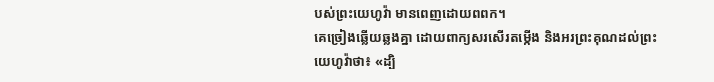បស់ព្រះយេហូវ៉ា មានពេញដោយពពក។
គេច្រៀងឆ្លើយឆ្លងគ្នា ដោយពាក្យសរសើរតម្កើង និងអរព្រះគុណដល់ព្រះយេហូវ៉ាថា៖ «ដ្បិ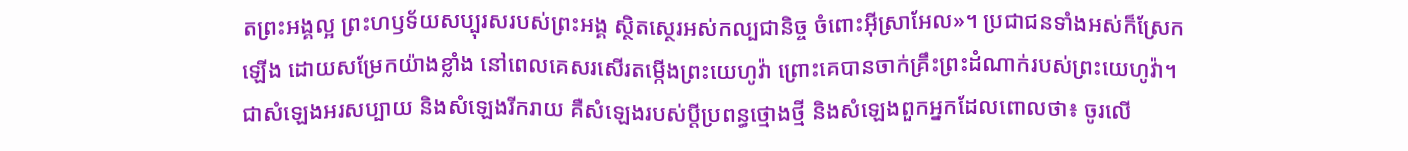តព្រះអង្គល្អ ព្រះហឫទ័យសប្បុរសរបស់ព្រះអង្គ ស្ថិតស្ថេរអស់កល្បជានិច្ច ចំពោះអ៊ីស្រាអែល»។ ប្រជាជនទាំងអស់ក៏ស្រែកឡើង ដោយសម្រែកយ៉ាងខ្លាំង នៅពេលគេសរសើរតម្កើងព្រះយេហូវ៉ា ព្រោះគេបានចាក់គ្រឹះព្រះដំណាក់របស់ព្រះយេហូវ៉ា។
ជាសំឡេងអរសប្បាយ និងសំឡេងរីករាយ គឺសំឡេងរបស់ប្ដីប្រពន្ធថ្មោងថ្មី និងសំឡេងពួកអ្នកដែលពោលថា៖ ចូរលើ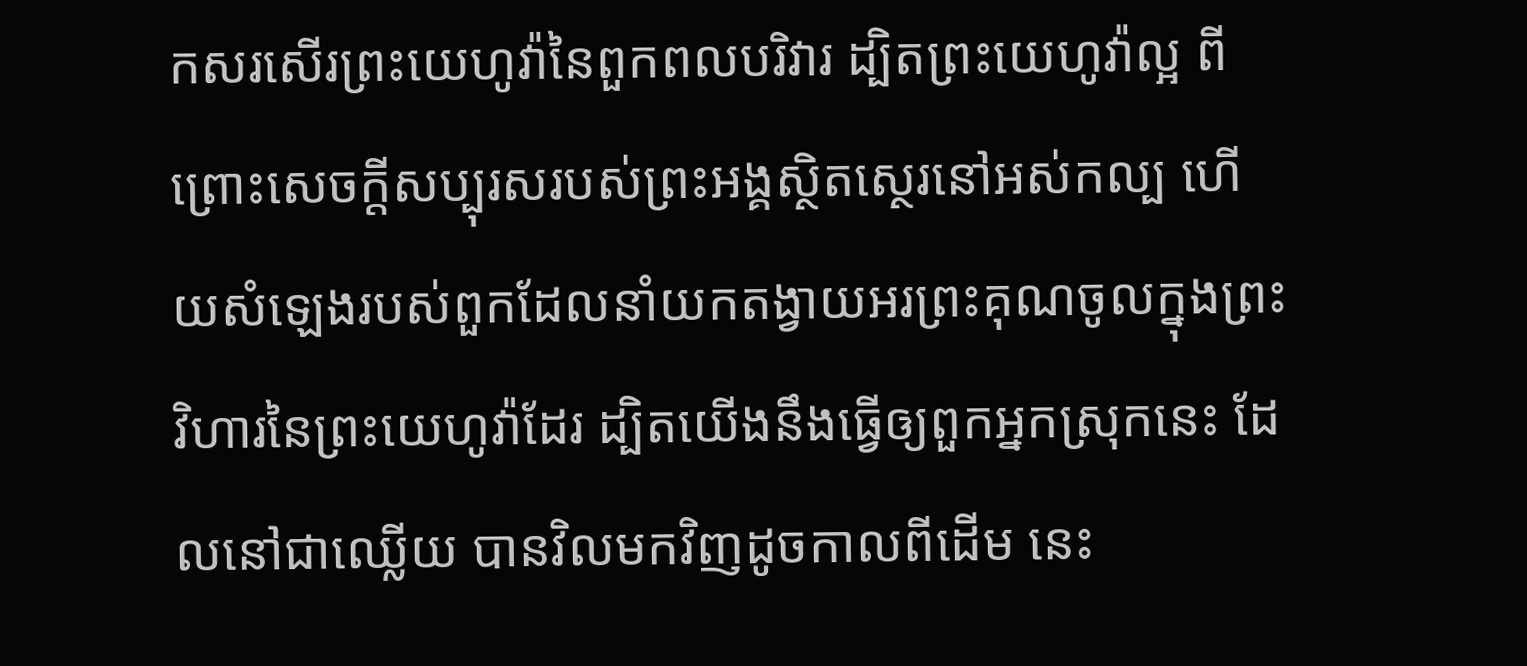កសរសើរព្រះយេហូវ៉ានៃពួកពលបរិវារ ដ្បិតព្រះយេហូវ៉ាល្អ ពីព្រោះសេចក្ដីសប្បុរសរបស់ព្រះអង្គស្ថិតស្ថេរនៅអស់កល្ប ហើយសំឡេងរបស់ពួកដែលនាំយកតង្វាយអរព្រះគុណចូលក្នុងព្រះវិហារនៃព្រះយេហូវ៉ាដែរ ដ្បិតយើងនឹងធ្វើឲ្យពួកអ្នកស្រុកនេះ ដែលនៅជាឈ្លើយ បានវិលមកវិញដូចកាលពីដើម នេះ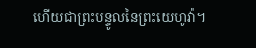ហើយជាព្រះបន្ទូលនៃព្រះយេហូវ៉ា។